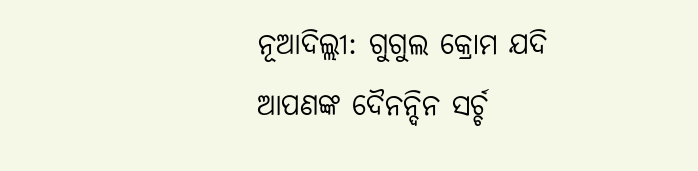ନୂଆଦିଲ୍ଲୀ: ଗୁଗୁଲ କ୍ରୋମ ଯଦି ଆପଣଙ୍କ ଦୈନନ୍ଦିନ ସର୍ଚ୍ଚ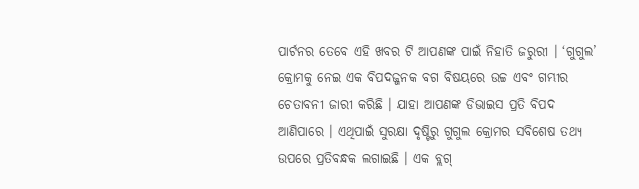ପାର୍ଟନର ତେବେ ଏହି ଖବର ଟି ଆପଣଙ୍କ ପାଇଁ ନିହାତି ଜରୁରୀ । ‘ଗୁଗୁଲ’ କ୍ରୋମକୁ ନେଇ ଏକ ବିପଦଜ୍ଜନକ ବଗ ବିଷୟରେ ଉଚ୍ଚ ଏବଂ ଗମ୍ଭୀର ଚେତାବନୀ ଜାରୀ କରିଛି । ଯାହା ଆପଣଙ୍କ ଡିଭାଇସ ପ୍ରତି ବିପଦ ଆଣିପାରେ । ଏଥିପାଇଁ ସୁରକ୍ଷା ଦୃଷ୍ଟିରୁ ଗୁଗୁଲ କ୍ରୋମର ସବିଶେଷ ତଥ୍ୟ ଉପରେ ପ୍ରତିବନ୍ଧକ ଲଗାଇଛି । ଏକ ବ୍ଲଗ୍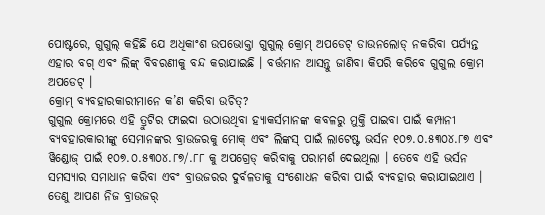ପୋଷ୍ଟରେ, ଗୁଗୁଲ୍ କହିଛି ଯେ ଅଧିକାଂଶ ଉପଭୋକ୍ତା ଗୁଗୁଲ୍ କ୍ରୋମ୍ ଅପଡେଟ୍ ଡାଉନଲୋଡ୍ ନକରିବା ପର୍ଯ୍ୟନ୍ତ ଏହାର ବଗ୍ ଏବଂ ଲିଙ୍କ୍ ବିବରଣୀକୁ ବନ୍ଦ କରାଯାଇଛି । ବର୍ତ୍ତମାନ ଆସନ୍ତୁ ଜାଣିବା କିପରି କରିବେ ଗୁଗୁଲ କ୍ରୋମ ଅପଡେଟ୍ ।
କ୍ରୋମ୍ ବ୍ୟବହାରକାରୀମାନେ କ’ଣ କରିବା ଉଚିତ୍?
ଗୁଗୁଲ କ୍ରୋମରେ ଏହି ତ୍ରୁଟିର ଫାଇଦା ଉଠାଉଥିବା ହ୍ୟାକର୍ସମାନଙ୍କ କବଳରୁ ମୁକ୍ତି ପାଇବା ପାଇଁ କମ୍ପାନୀ ବ୍ୟବହାରକାରୀଙ୍କୁ ସେମାନଙ୍କର ବ୍ରାଉଜରକୁ ମୋକ୍ ଏବଂ ଲିଙ୍କସ୍ ପାଇଁ ଲାଟେଷ୍ଟ ଭର୍ସନ ୧୦୭.୦.୫୩୦୪.୮୭ ଏବଂ ୱିଣ୍ଡୋଜ୍ ପାଇଁ ୧୦୭.୦.୫୩୦୪.୮୭/.୮୮ କୁ ଅପଗ୍ରେଡ୍ କରିବାକୁ ପରାମର୍ଶ ଦେଇଥିଲା । ତେବେ ଏହି ଭର୍ସନ ସମସ୍ୟାର ସମାଧାନ କରିବା ଏବଂ ବ୍ରାଉଜରର ଦୁର୍ବଳତାକୁ ସଂଶୋଧନ କରିବା ପାଇଁ ବ୍ୟବହାର କରାଯାଇଥାଏ । ତେଣୁ ଆପଣ ନିଜ ବ୍ରାଉଜର୍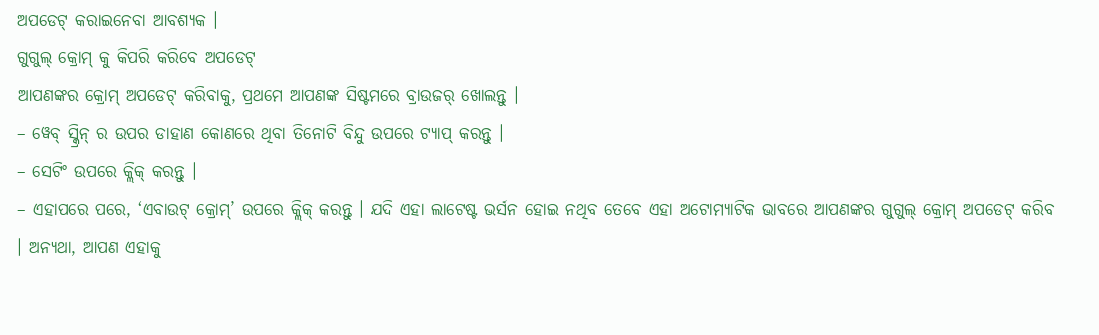ଅପଡେଟ୍ କରାଇନେବା ଆବଶ୍ୟକ ।
ଗୁଗୁଲ୍ କ୍ରୋମ୍ କୁ କିପରି କରିବେ ଅପଡେଟ୍
ଆପଣଙ୍କର କ୍ରୋମ୍ ଅପଡେଟ୍ କରିବାକୁ, ପ୍ରଥମେ ଆପଣଙ୍କ ସିଷ୍ଟମରେ ବ୍ରାଉଜର୍ ଖୋଲନ୍ତୁ ।
– ୱେବ୍ ସ୍କ୍ରିନ୍ ର ଉପର ଡାହାଣ କୋଣରେ ଥିବା ତିନୋଟି ବିନ୍ଦୁ ଉପରେ ଟ୍ୟାପ୍ କରନ୍ତୁ ।
– ସେଟିଂ ଉପରେ କ୍ଲିକ୍ କରନ୍ତୁ ।
– ଏହାପରେ ପରେ, ‘ଏବାଉଟ୍ କ୍ରୋମ୍’ ଉପରେ କ୍ଲିକ୍ କରନ୍ତୁ । ଯଦି ଏହା ଲାଟେଷ୍ଟ ଭର୍ସନ ହୋଇ ନଥିବ ତେବେ ଏହା ଅଟୋମ୍ୟାଟିକ ଭାବରେ ଆପଣଙ୍କର ଗୁଗୁଲ୍ କ୍ରୋମ୍ ଅପଡେଟ୍ କରିବ । ଅନ୍ୟଥା, ଆପଣ ଏହାକୁ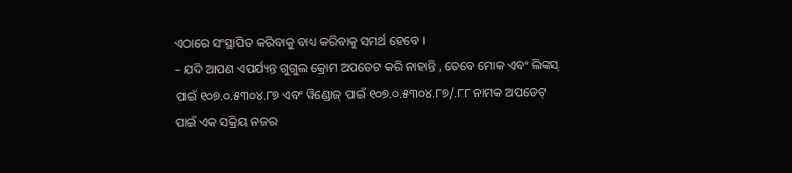ଏଠାରେ ସଂସ୍ଥାପିତ କରିବାକୁ ବାଧ୍ୟ କରିବାକୁ ସମର୍ଥ ହେବେ ।
– ଯଦି ଆପଣ ଏପର୍ଯ୍ୟନ୍ତ ଗୁଗୁଲ କ୍ରୋମ ଅପଡେଟ କରି ନାହାନ୍ତି , ତେବେ ମୋକ ଏବଂ ଲିଙ୍କସ୍ ପାଇଁ ୧୦୭.୦.୫୩୦୪.୮୭ ଏବଂ ୱିଣ୍ଡୋଜ୍ ପାଇଁ ୧୦୭.୦.୫୩୦୪.୮୭/.୮୮ ନାମକ ଅପଡେଟ୍ ପାଇଁ ଏକ ସକ୍ରିୟ ନଜର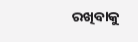ରଖିବାକୁ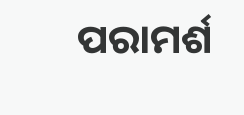ପରାମର୍ଶ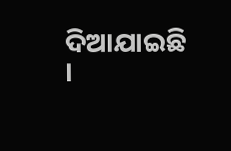ଦିଆଯାଇଛି ।